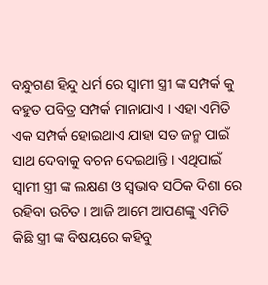ବନ୍ଧୁଗଣ ହିନ୍ଦୁ ଧର୍ମ ରେ ସ୍ଵାମୀ ସ୍ତ୍ରୀ ଙ୍କ ସମ୍ପର୍କ କୁ ବହୁତ ପବିତ୍ର ସମ୍ପର୍କ ମାନାଯାଏ । ଏହା ଏମିତି ଏକ ସମ୍ପର୍କ ହୋଇଥାଏ ଯାହା ସତ ଜନ୍ମ ପାଇଁ ସାଥ ଦେବାକୁ ବଚନ ଦେଇଥାନ୍ତି । ଏଥିପାଇଁ ସ୍ଵାମୀ ସ୍ତ୍ରୀ ଙ୍କ ଲକ୍ଷଣ ଓ ସ୍ଵଭାବ ସଠିକ ଦିଶା ରେ ରହିବା ଉଚିତ । ଆଜି ଆମେ ଆପଣଙ୍କୁ ଏମିତି କିଛି ସ୍ତ୍ରୀ ଙ୍କ ବିଷୟରେ କହିବୁ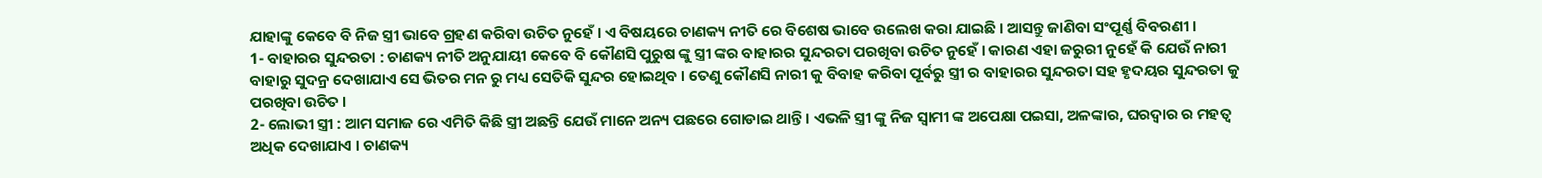ଯାହାଙ୍କୁ କେବେ ବି ନିଜ ସ୍ତ୍ରୀ ଭାବେ ଗ୍ରହଣ କରିବା ଉଚିତ ନୁହେଁ । ଏ ବିଷୟରେ ଚାଣକ୍ୟ ନୀତି ରେ ବିଶେଷ ଭାବେ ଉଲେଖ କରା ଯାଇଛି । ଆସନ୍ତୁ ଜାଣିବା ସଂପୂର୍ଣ୍ଣ ବିବରଣୀ ।
1- ବାହାରର ସୁନ୍ଦରତା : ଚାଣକ୍ୟ ନୀତି ଅନୁଯାୟୀ କେବେ ବି କୌଣସି ପୁରୁଷ ଙ୍କୁ ସ୍ତ୍ରୀ ଙ୍କର ବାହାରର ସୁନ୍ଦରତା ପରଖିବା ଉଚିତ ନୁହେଁ । କାରଣ ଏହା ଜରୁରୀ ନୁହେଁ କି ଯେଉଁ ନାରୀ ବାହାରୁ ସୁଦନ୍ର ଦେଖାଯାଏ ସେ ଭିତର ମନ ରୁ ମଧ୍ୟ ସେତିକି ସୁନ୍ଦର ହୋଇଥିବ । ତେଣୁ କୌଣସି ନାରୀ କୁ ବିବାହ କରିବା ପୂର୍ବରୁ ସ୍ତ୍ରୀ ର ବାହାରର ସୁନ୍ଦରତା ସହ ହୃଦୟର ସୁନ୍ଦରତା କୁ ପରଖିବା ଉଚିତ ।
2- ଲୋଭୀ ସ୍ତ୍ରୀ : ଆମ ସମାଜ ରେ ଏମିତି କିଛି ସ୍ତ୍ରୀ ଅଛନ୍ତି ଯେଉଁ ମାନେ ଅନ୍ୟ ପଛରେ ଗୋଡାଇ ଥାନ୍ତି । ଏଭଳି ସ୍ତ୍ରୀ ଙ୍କୁ ନିଜ ସ୍ଵାମୀ ଙ୍କ ଅପେକ୍ଷା ପଇସା, ଅଳଙ୍କାର, ଘରଦ୍ଵାର ର ମହତ୍ଵ ଅଧିକ ଦେଖାଯାଏ । ଚାଣକ୍ୟ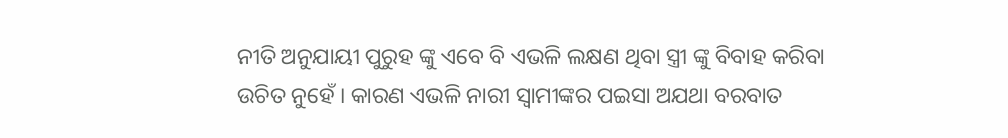ନୀତି ଅନୁଯାୟୀ ପୁରୁହ ଙ୍କୁ ଏବେ ବି ଏଭଳି ଲକ୍ଷଣ ଥିବା ସ୍ତ୍ରୀ ଙ୍କୁ ବିବାହ କରିବା ଉଚିତ ନୁହେଁ । କାରଣ ଏଭଳି ନାରୀ ସ୍ଵାମୀଙ୍କର ପଇସା ଅଯଥା ବରବାତ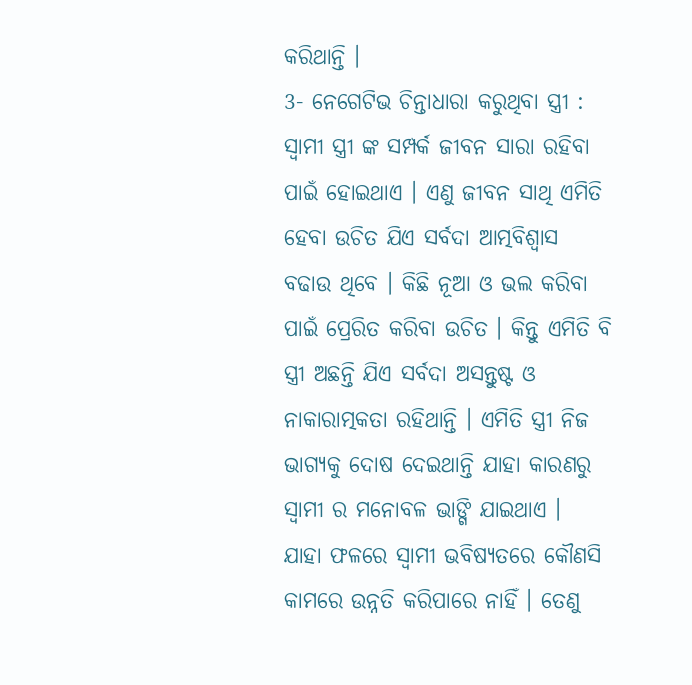କରିଥାନ୍ତି ।
3- ନେଗେଟିଭ ଚିନ୍ତାଧାରା କରୁଥିବା ସ୍ତ୍ରୀ : ସ୍ଵାମୀ ସ୍ତ୍ରୀ ଙ୍କ ସମ୍ପର୍କ ଜୀବନ ସାରା ରହିବା ପାଇଁ ହୋଇଥାଏ । ଏଣୁ ଜୀବନ ସାଥି ଏମିତି ହେବା ଉଚିତ ଯିଏ ସର୍ବଦା ଆତ୍ମବିଶ୍ଵାସ ବଢାଉ ଥିବେ । କିଛି ନୂଆ ଓ ଭଲ କରିବା ପାଇଁ ପ୍ରେରିତ କରିବା ଉଚିତ । କିନ୍ତୁ ଏମିତି ବି ସ୍ତ୍ରୀ ଅଛନ୍ତି ଯିଏ ସର୍ବଦା ଅସନ୍ତୁଷ୍ଟ ଓ ନାକାରାତ୍ମକତା ରହିଥାନ୍ତି । ଏମିତି ସ୍ତ୍ରୀ ନିଜ ଭାଗ୍ୟକୁ ଦୋଷ ଦେଇଥାନ୍ତି ଯାହା କାରଣରୁ ସ୍ଵାମୀ ର ମନୋବଳ ଭାଙ୍ଗି ଯାଇଥାଏ ।
ଯାହା ଫଳରେ ସ୍ଵାମୀ ଭବିଷ୍ୟତରେ କୌଣସି କାମରେ ଉନ୍ନତି କରିପାରେ ନାହିଁ । ତେଣୁ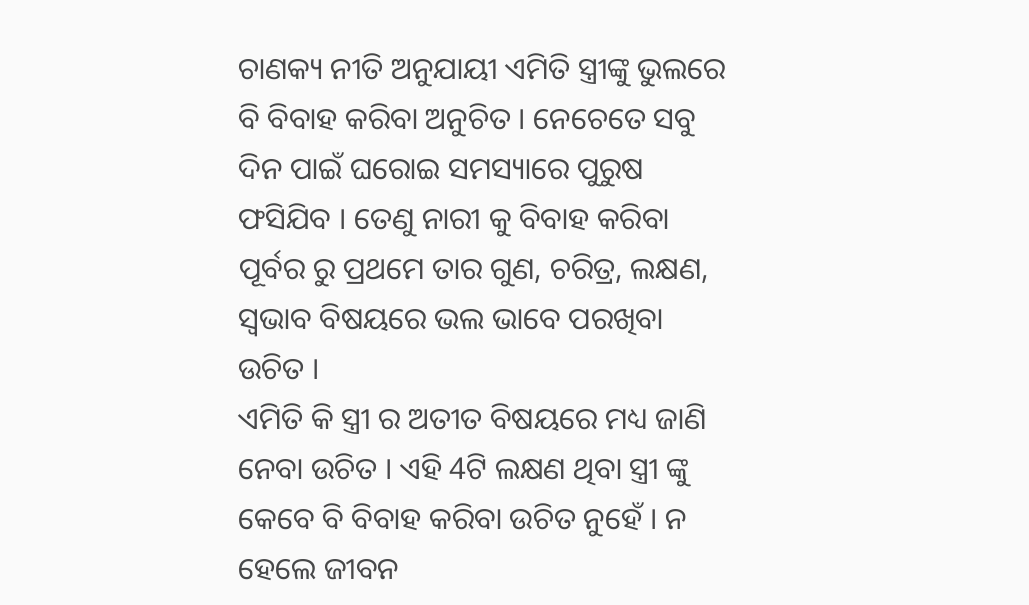ଚାଣକ୍ୟ ନୀତି ଅନୁଯାୟୀ ଏମିତି ସ୍ତ୍ରୀଙ୍କୁ ଭୁଲରେ ବି ବିବାହ କରିବା ଅନୁଚିତ । ନେଚେତେ ସବୁ ଦିନ ପାଇଁ ଘରୋଇ ସମସ୍ୟାରେ ପୁରୁଷ ଫସିଯିବ । ତେଣୁ ନାରୀ କୁ ବିବାହ କରିବା ପୂର୍ବର ରୁ ପ୍ରଥମେ ତାର ଗୁଣ, ଚରିତ୍ର, ଲକ୍ଷଣ, ସ୍ଵଭାବ ବିଷୟରେ ଭଲ ଭାବେ ପରଖିବା ଉଚିତ ।
ଏମିତି କି ସ୍ତ୍ରୀ ର ଅତୀତ ବିଷୟରେ ମଧ୍ୟ ଜାଣି ନେବା ଉଚିତ । ଏହି 4ଟି ଲକ୍ଷଣ ଥିବା ସ୍ତ୍ରୀ ଙ୍କୁ କେବେ ବି ବିବାହ କରିବା ଉଚିତ ନୁହେଁ । ନ ହେଲେ ଜୀବନ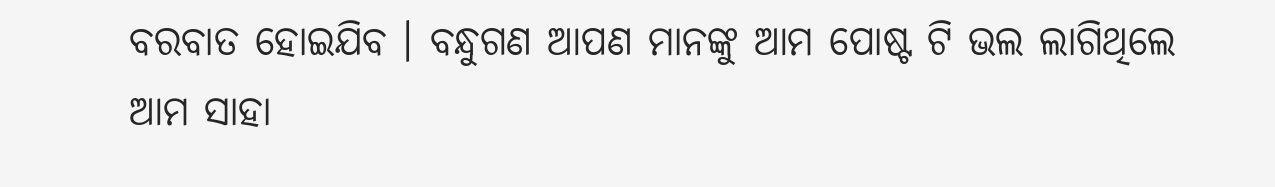ବରବାତ ହୋଇଯିବ । ବନ୍ଧୁଗଣ ଆପଣ ମାନଙ୍କୁ ଆମ ପୋଷ୍ଟ ଟି ଭଲ ଲାଗିଥିଲେ ଆମ ସାହା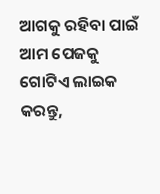ଆଗକୁ ରହିବା ପାଇଁ ଆମ ପେଜକୁ ଗୋଟିଏ ଲାଇକ କରନ୍ତୁ,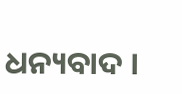ଧନ୍ୟବାଦ ।